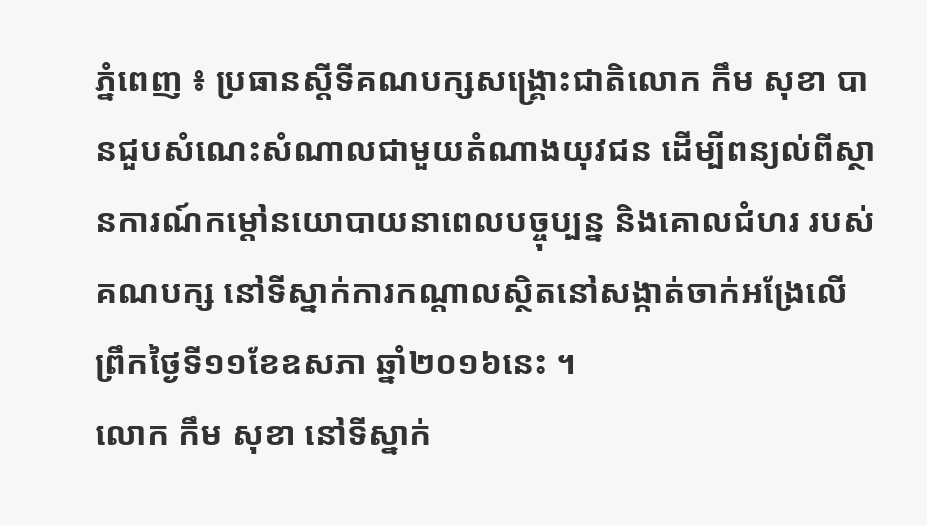ភ្នំពេញ ៖ ប្រធានស្តីទីគណបក្សសង្គ្រោះជាតិលោក កឹម សុខា បានជួបសំណេះសំណាលជាមួយតំណាងយុវជន ដើម្បីពន្យល់ពីស្ថានការណ៍កម្ដៅនយោបាយនាពេលបច្ចុប្បន្ន និងគោលជំហរ របស់គណបក្ស នៅទីស្នាក់ការកណ្តាលស្ថិតនៅសង្កាត់ចាក់អង្រែលើ ព្រឹកថ្ងៃទី១១ខែឧសភា ឆ្នាំ២០១៦នេះ ។
លោក កឹម សុខា នៅទីស្នាក់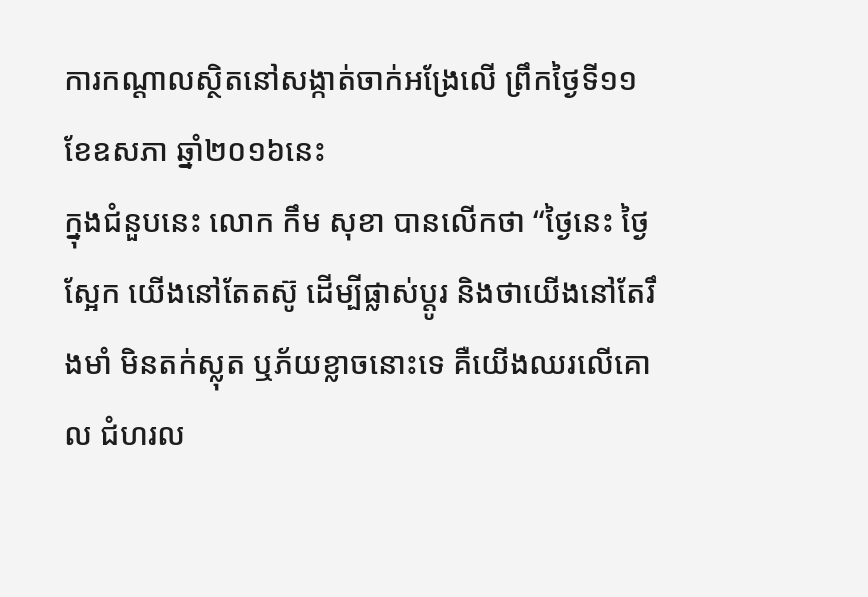ការកណ្តាលស្ថិតនៅសង្កាត់ចាក់អង្រែលើ ព្រឹកថ្ងៃទី១១ខែឧសភា ឆ្នាំ២០១៦នេះ
ក្នុងជំនួបនេះ លោក កឹម សុខា បានលើកថា “ថ្ងៃនេះ ថ្ងៃស្អែក យើងនៅតែតស៊ូ ដើម្បីផ្លាស់ប្តូរ និងថាយើងនៅតែរឹងមាំ មិនតក់ស្លុត ឬភ័យខ្លាចនោះទេ គឺយើងឈរលើគោល ជំហរល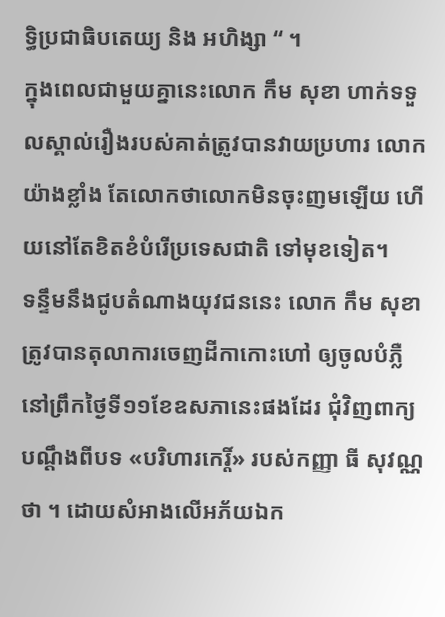ទ្ធិប្រជាធិបតេយ្យ និង អហិង្សា “ ។
ក្នុងពេលជាមួយគ្នានេះលោក កឹម សុខា ហាក់ទទួលស្គាល់រឿងរបស់គាត់ត្រូវបានវាយប្រហារ លោកយ៉ាងខ្លាំង តែលោកថាលោកមិនចុះញមឡើយ ហើយនៅតែខិតខំបំរើប្រទេសជាតិ ទៅមុខទៀត។
ទន្ទឹមនឹងជូបតំណាងយុវជននេះ លោក កឹម សុខា ត្រូវបានតុលាការចេញដីកាកោះហៅ ឲ្យចូលបំភ្លឺនៅព្រឹកថ្ងៃទី១១ខែឧសភានេះផងដែរ ជុំវិញពាក្យបណ្តឹងពីបទ «បរិហារកេរ្តិ៍» របស់កញ្ញា ធី សុវណ្ណថា ។ ដោយសំអាងលើអភ័យឯក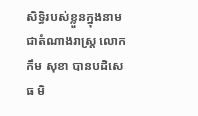សិទ្ធិរបស់ខ្លួនក្នុងនាមជាតំណាងរាស្ត្រ លោក កឹម សុខា បានបដិសេធ មិ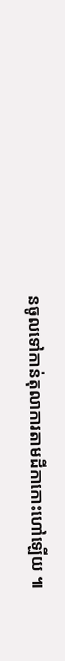នចូលទៅកាន់តុលាការតាមដីកាកោះហៅឡើយ ៕